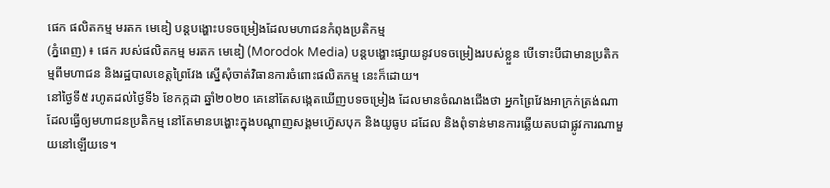ផេក ផលិតកម្ម មរតក មេឌៀ បន្តបង្ហោះបទចម្រៀងដែលមហាជនកំពុងប្រតិកម្ម
(ភ្នំពេញ) ៖ ផេក របស់ផលិតកម្ម មរតក មេឌៀ (Morodok Media) បន្តបង្ហោះផ្សាយនូវបទចម្រៀងរបស់ខ្លួន បើទោះបីជាមានប្រតិកម្មពីមហាជន និងរដ្ឋបាលខេត្តព្រៃវែង ស្នើសុំចាត់វិធានការចំពោះផលិតកម្ម នេះក៏ដោយ។
នៅថ្ងៃទី៥ រហូតដល់ថ្ងៃទី៦ ខែកក្កដា ឆ្នាំ២០២០ គេនៅតែសង្កេតឃើញបទចម្រៀង ដែលមានចំណងជើងថា អ្នកព្រៃវែងអាក្រក់ត្រង់ណា ដែលធ្វើឲ្យមហាជនប្រតិកម្ម នៅតែមានបង្ហោះក្នុងបណ្ដាញសង្គមហ្វ៊េសបុក និងយូធូប ដដែល និងពុំទាន់មានការឆ្លើយតបជាផ្លូវការណាមួយនៅឡើយទេ។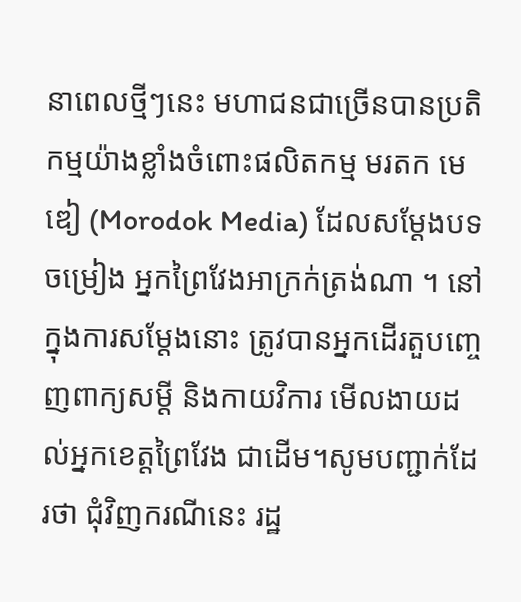នាពេលថ្មីៗនេះ មហាជនជាច្រើនបានប្រតិកម្មយ៉ាងខ្លាំងចំពោះផលិតកម្ម មរតក មេឌៀ (Morodok Media) ដែលសម្ដែងបទចម្រៀង អ្នកព្រៃវែងអាក្រក់ត្រង់ណា ។ នៅក្នុងការសម្ដែងនោះ ត្រូវបានអ្នកដើរតួបញ្ចេញពាក្យសម្ដី និងកាយវិការ មើលងាយដល់អ្នកខេត្តព្រៃវែង ជាដើម។សូមបញ្ជាក់ដែរថា ជុំវិញករណីនេះ រដ្ឋ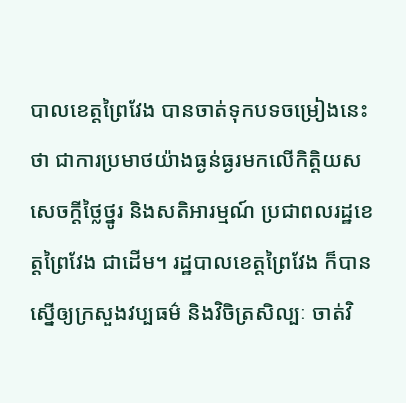បាលខេត្តព្រៃវែង បានចាត់ទុកបទចម្រៀងនេះថា ជាការប្រមាថយ៉ាងធ្ងន់ធ្ងរមកលើកិត្តិយស សេចក្តីថ្លៃថ្នូរ និងសតិអារម្មណ៍ ប្រជាពលរដ្ឋខេត្តព្រៃវែង ជាដើម។ រដ្ឋបាលខេត្តព្រៃវែង ក៏បានស្នើឲ្យក្រសួងវប្បធម៌ និងវិចិត្រសិល្បៈ ចាត់វិ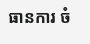ធានការ ចំ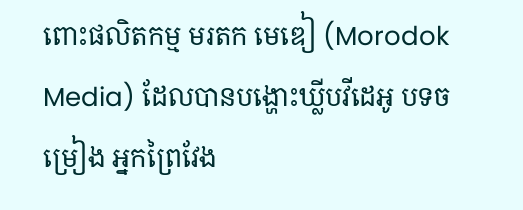ពោះផលិតកម្ម មរតក មេឌៀ (Morodok Media) ដែលបានបង្ហោះឃ្លីបវីដេអូ បទចម្រៀង អ្នកព្រៃវែង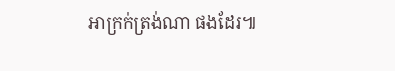អាក្រក់ត្រង់ណា ផងដែរ៕